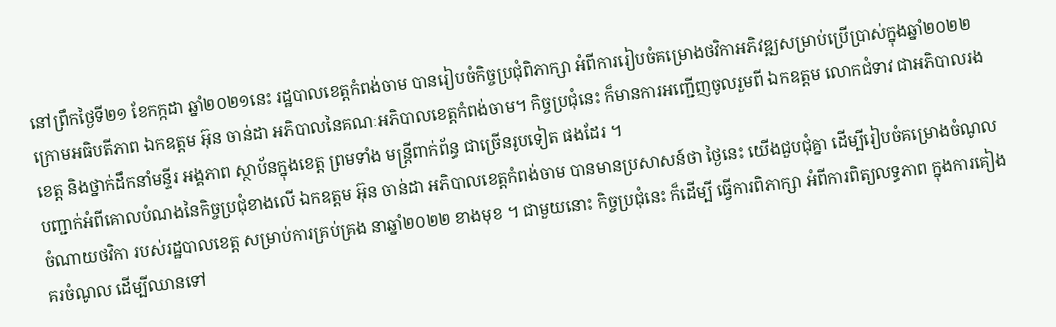នៅព្រឹកថ្ងៃទី២១ ខែកក្កដា ឆ្នាំ២០២១នេះ រដ្ឋបាលខេត្តកំពង់ចាម បានរៀបចំកិច្ចប្រជុំពិភាក្សា អំពីការរៀបចំគម្រោងថវិកាអភិវឌ្ឍសម្រាប់ប្រើប្រាស់ក្នុងឆ្នាំ២០២២ ក្រោមអធិបតីភាព ឯកឧត្ដម អ៊ុន ចាន់ដា អភិបាលនៃគណៈអភិបាលខេត្តកំពង់ចាម។ កិច្ចប្រជុំនេះ ក៏មានការអញ្ជើញចូលរួមពី ឯកឧត្ដម លោកជំទាវ ជាអភិបាលរងខេត្ត និងថ្នាក់ដឹកនាំមន្ទីរ អង្គភាព ស្ថាប័នក្នុងខេត្ត ព្រមទាំង មន្ត្រីពាក់ព័ន្ធ ជាច្រើនរូបទៀត ផងដែរ ។
បញ្ជាក់អំពីគោលបំណងនៃកិច្ចប្រជុំខាងលើ ឯកឧត្ដម អ៊ុន ចាន់ដា អភិបាលខេត្តកំពង់ចាម បានមានប្រសាសន៍ថា ថ្ងៃនេះ យើងជួបជុំគ្នា ដើម្បីរៀបចំគម្រោងចំណូល ចំណាយថវិកា របស់រដ្ឋបាលខេត្ត សម្រាប់ការគ្រប់គ្រង នាឆ្នាំ២០២២ ខាងមុខ ។ ជាមួយនោះ កិច្ចប្រជុំនេះ ក៏ដើម្បី ធ្វើការពិភាក្សា អំពីការពិត្យលទ្ធភាព ក្នុងការគៀងគរចំណូល ដើម្បីឈានទៅ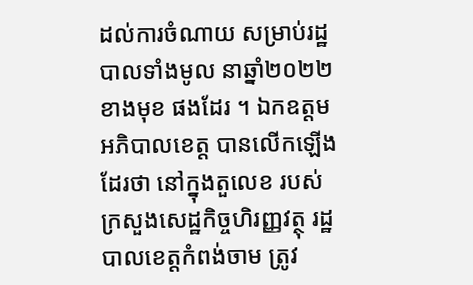ដល់ការចំណាយ សម្រាប់រដ្ឋបាលទាំងមូល នាឆ្នាំ២០២២ ខាងមុខ ផងដែរ ។ ឯកឧត្ដមអភិបាលខេត្ត បានលើកឡើងដែរថា នៅក្នុងតួលេខ របស់ក្រសួងសេដ្ឋកិច្ចហិរញ្ញវត្ថុ រដ្ឋបាលខេត្តកំពង់ចាម ត្រូវ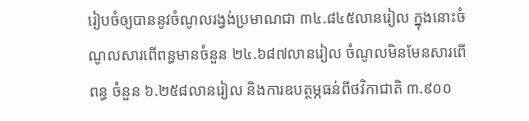រៀបចំឲ្យបាននូវចំណូលរង្វង់ប្រមាណជា ៣៤.៨៤៥លានរៀល ក្នុងនោះចំណូលសារពើពន្ធមានចំនួន ២៤.៦៨៧លានរៀល ចំណូលមិនមែនសារពើពន្ធ ចំនួន ៦.២៥៨លានរៀល និងការឧបត្ថម្ភធន់ពីថវិកាជាតិ ៣.៩០០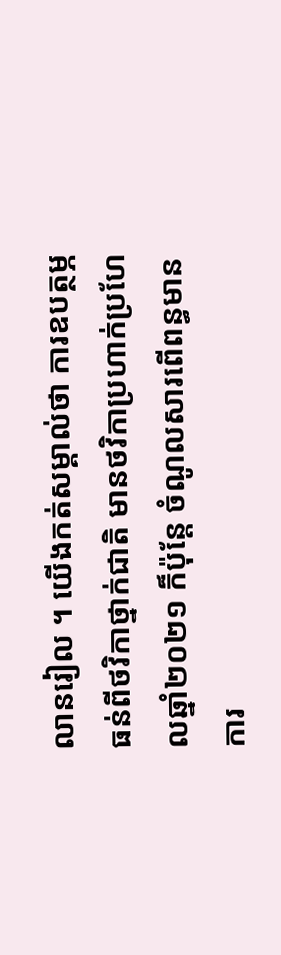លានរៀល ។ យើងកត់សម្គាល់ថា ការឧបត្ថម្ភធន់ពីថវិកាថ្នាក់ជាតិ មានថវិកាប្រហាក់ប្រហែលឆ្នាំ២០២១ ក៏ប៉ុន្តែ ចំណូលសារពើពន្ធមានការ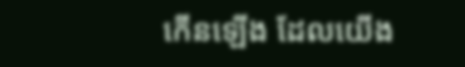កើនឡើង ដែលយើង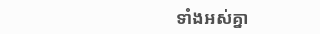ទាំងអស់គ្នា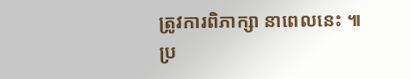ត្រូវការពិភាក្សា នាពេលនេះ ៕
ប្រ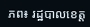ភព៖ រដ្ឋបាលខេត្ត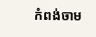កំពង់ចាម